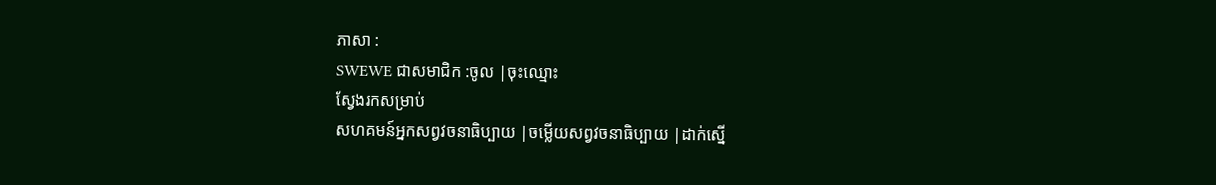ភាសា :
SWEWE ជាសមាជិក :ចូល |ចុះឈ្មោះ
ស្វែងរកសម្រាប់
សហគមន៍អ្នកសព្វវចនាធិប្បាយ |ចម្លើយសព្វវចនាធិប្បាយ |ដាក់ស្នើ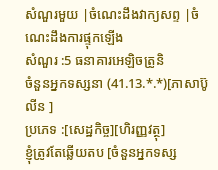សំណួរមួយ |ចំណេះដឹងវាក្យសព្ទ |ចំណេះដឹងការផ្ទុកឡើង
សំណួរ :5 ធនាគារអេឡិចត្រូនិ
ចំនួនអ្នកទស្សនា (41.13.*.*)[ភាសាប៊ូលីន ]
ប្រភេទ :[សេដ្ឋកិច្ច][ហិរញ្ញវត្ថុ]
ខ្ញុំត្រូវតែឆ្លើយតប [ចំនួនអ្នកទស្ស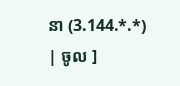នា (3.144.*.*) | ចូល ]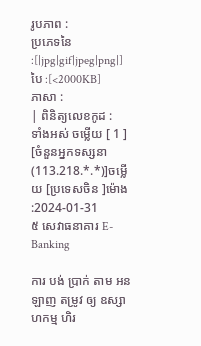រូបភាព :
ប្រភេទនៃ :[|jpg|gif|jpeg|png|] បៃ :[<2000KB]
ភាសា :
| ពិនិត្យលេខកូដ :
ទាំងអស់ ចម្លើយ [ 1 ]
[ចំនួនអ្នកទស្សនា (113.218.*.*)]ចម្លើយ [ប្រទេសចិន ]ម៉ោង :2024-01-31
៥ សេវាធនាគារ E-Banking

ការ បង់ ប្រាក់ តាម អន ឡាញ តម្រូវ ឲ្យ ឧស្សាហកម្ម ហិរ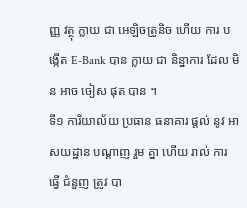ញ្ញ វត្ថុ ក្លាយ ជា អេឡិចត្រូនិច ហើយ ការ បង្កើត E-Bank បាន ក្លាយ ជា និន្នាការ ដែល មិន អាច ចៀស ផុត បាន ។
ទី១ ការិយាល័យ ប្រធាន ធនាគារ ផ្តល់ នូវ អាសយដ្ឋាន បណ្ដាញ រួម គ្នា ហើយ រាល់ ការ ធ្វើ ជំនួញ ត្រូវ បា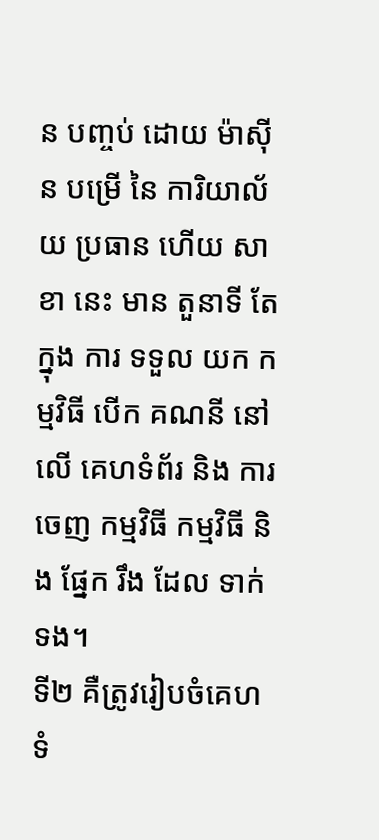ន បញ្ចប់ ដោយ ម៉ាស៊ីន បម្រើ នៃ ការិយាល័យ ប្រធាន ហើយ សាខា នេះ មាន តួនាទី តែ ក្នុង ការ ទទួល យក កម្មវិធី បើក គណនី នៅ លើ គេហទំព័រ និង ការ ចេញ កម្មវិធី កម្មវិធី និង ផ្នែក រឹង ដែល ទាក់ទង។
ទី២ គឺត្រូវរៀបចំគេហទំ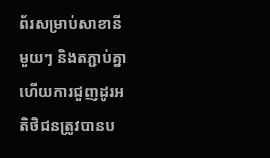ព័រសម្រាប់សាខានីមួយៗ និងតភ្ជាប់គ្នា ហើយការជួញដូរអតិថិជនត្រូវបានប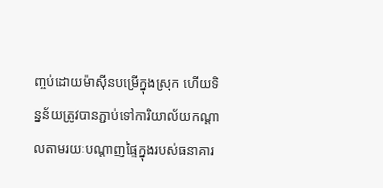ញ្ចប់ដោយម៉ាស៊ីនបម្រើក្នុងស្រុក ហើយទិន្នន័យត្រូវបានភ្ជាប់ទៅការិយាល័យកណ្តាលតាមរយៈបណ្តាញផ្ទៃក្នុងរបស់ធនាគារ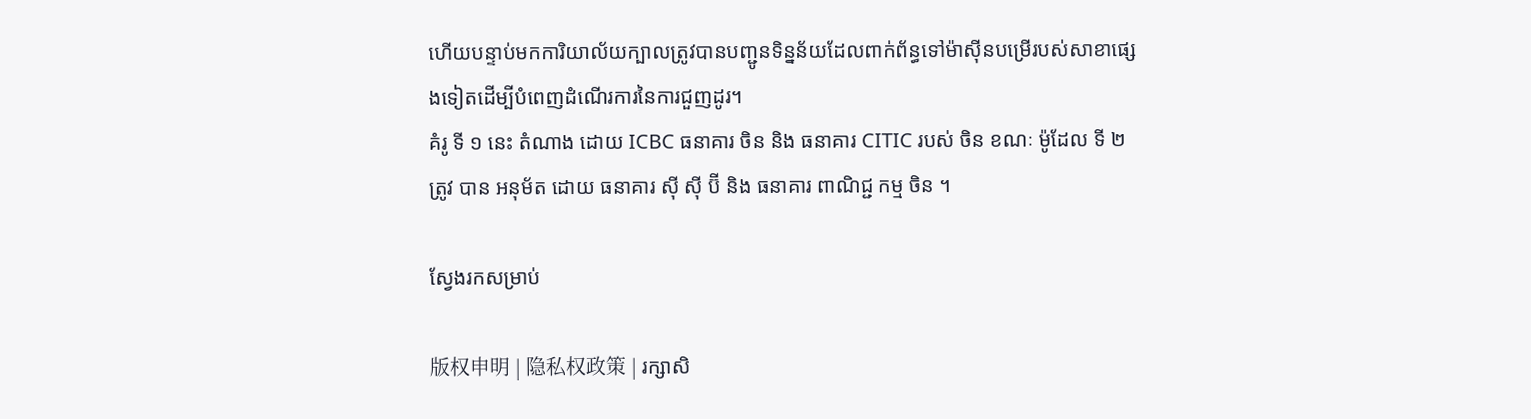ហើយបន្ទាប់មកការិយាល័យក្បាលត្រូវបានបញ្ជូនទិន្នន័យដែលពាក់ព័ន្ធទៅម៉ាស៊ីនបម្រើរបស់សាខាផ្សេងទៀតដើម្បីបំពេញដំណើរការនៃការជួញដូរ។
គំរូ ទី ១ នេះ តំណាង ដោយ ICBC ធនាគារ ចិន និង ធនាគារ CITIC របស់ ចិន ខណៈ ម៉ូដែល ទី ២ ត្រូវ បាន អនុម័ត ដោយ ធនាគារ ស៊ី ស៊ី ប៊ី និង ធនាគារ ពាណិជ្ជ កម្ម ចិន ។

ស្វែងរកសម្រាប់

版权申明 | 隐私权政策 | រក្សាសិ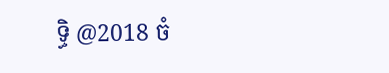ទ្ធិ @2018 ចំ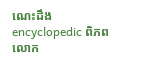ណេះដឹង encyclopedic ពិភពលោក